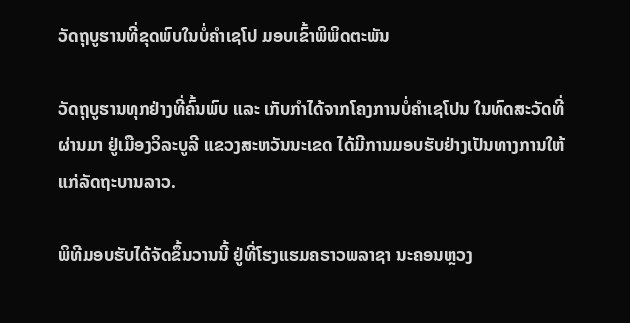ວັດຖຸບູຮານທີ່ຂຸດພົບໃນບໍ່ຄຳເຊໂປ ມອບເຂົ້າພິພິດຕະພັນ

ວັດຖຸບູຮານທຸກຢ່າງທີ່ຄົ້ນພົບ ແລະ ເກັບກຳໄດ້ຈາກໂຄງການບໍ່ຄຳເຊໂປນ ໃນທົດສະວັດທີ່ຜ່ານມາ ຢູ່ເມືອງວິລະບູລີ ແຂວງສະຫວັນນະເຂດ ໄດ້ມີການມອບຮັບຢ່າງເປັນທາງການໃຫ້ແກ່ລັດຖະບານລາວ.

ພິທີມອບຮັບໄດ້ຈັດຂຶ້ນວານນີ້ ຢູ່ທີ່ໂຮງແຮມຄຣາວພລາຊາ ນະຄອນຫຼວງ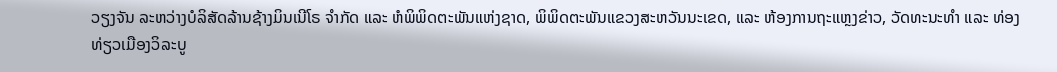ວຽງຈັນ ລະຫວ່າງບໍລິສັດລ້ານຊ້າງມິນເນີໂຣ ຈຳກັດ ແລະ ຫໍພິພິດຕະພັນແຫ່ງຊາດ, ພິພິດຕະພັນແຂວງສະຫວັນນະເຂດ, ແລະ ຫ້ອງການຖະແຫຼງຂ່າວ, ວັດທະນະທຳ ແລະ ທ່ອງທ່ຽວເມືອງວິລະບູ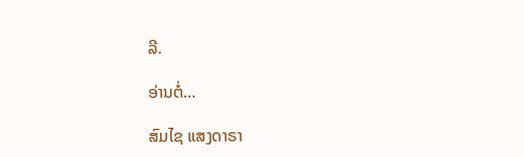ລີ.

ອ່ານຕໍ່…

ສົມໄຊ ແສງດາຣາ